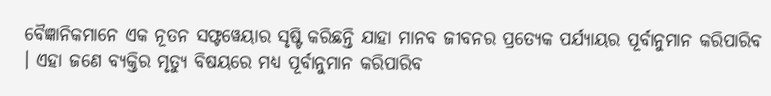ବୈଜ୍ଞାନିକମାନେ ଏକ ନୂତନ ସଫ୍ଟୱେୟାର ସୃଷ୍ଟି କରିଛନ୍ତି ଯାହା ମାନବ ଜୀବନର ପ୍ରତ୍ୟେକ ପର୍ଯ୍ୟାୟର ପୂର୍ବାନୁମାନ କରିପାରିବ । ଏହା ଜଣେ ବ୍ୟକ୍ତିର ମୃତ୍ୟୁ ବିଷୟରେ ମଧ୍ୟ ପୂର୍ବାନୁମାନ କରିପାରିବ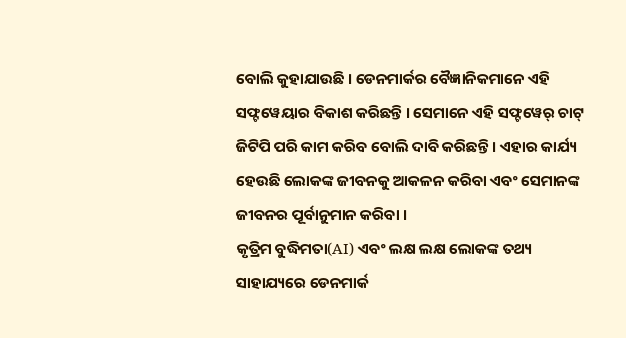ବୋଲି କୁହାଯାଉଛି । ଡେନମାର୍କର ବୈଜ୍ଞାନିକମାନେ ଏହି ସଫ୍ଟୱେୟାର ବିକାଶ କରିଛନ୍ତି । ସେମାନେ ଏହି ସଫ୍ଟୱେର୍ ଚାଟ୍ ଜିଟିପି ପରି କାମ କରିବ ବୋଲି ଦାବି କରିଛନ୍ତି । ଏହାର କାର୍ଯ୍ୟ ହେଉଛି ଲୋକଙ୍କ ଜୀବନକୁ ଆକଳନ କରିବା ଏବଂ ସେମାନଙ୍କ ଜୀବନର ପୂର୍ବାନୁମାନ କରିବା ।
କୃତ୍ରିମ ବୁଦ୍ଧିମତା(AI) ଏବଂ ଲକ୍ଷ ଲକ୍ଷ ଲୋକଙ୍କ ତଥ୍ୟ ସାହାଯ୍ୟରେ ଡେନମାର୍କ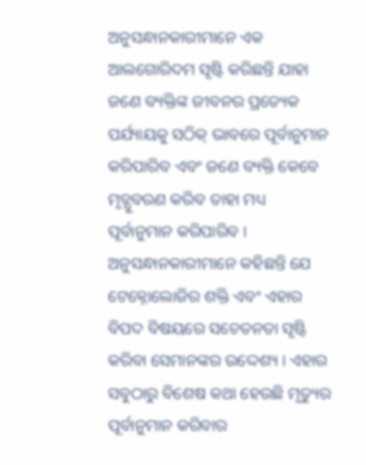ଅନୁସନ୍ଧାନକାରୀମାନେ ଏକ ଆଲଗୋରିଦମ ସୃଷ୍ଟି କରିଛନ୍ତି ଯାହା ଜଣେ ବ୍ୟକ୍ତିଙ୍କ ଜୀବନର ପ୍ରତ୍ୟେକ ପର୍ଯ୍ୟାୟକୁ ସଠିକ୍ ଭାବରେ ପୂର୍ବାନୁମାନ କରିପାରିବ ଏବଂ ଜଣେ ବ୍ୟକ୍ତି କେବେ ମୃତ୍ଯୁବରଣ କରିବ ତାହା ମଧ୍ୟ ପୂର୍ବାନୁମାନ କରିପାରିବ । ଅନୁସନ୍ଧାନକାରୀମାନେ କହିଛନ୍ତି ଯେ ଟେକ୍ନୋଲୋଜିର ଶକ୍ତି ଏବଂ ଏହାର ବିପଦ ବିଷୟରେ ସଚେତନତା ସୃଷ୍ଟି କରିବା ସେମାନଙ୍କର ଉଦ୍ଦେଶ୍ୟ । ଏହାର ସବୁଠାରୁ ବିଶେଷ କଥା ହେଉଛି ମୃତ୍ୟୁର ପୂର୍ବାନୁମାନ କରିବାର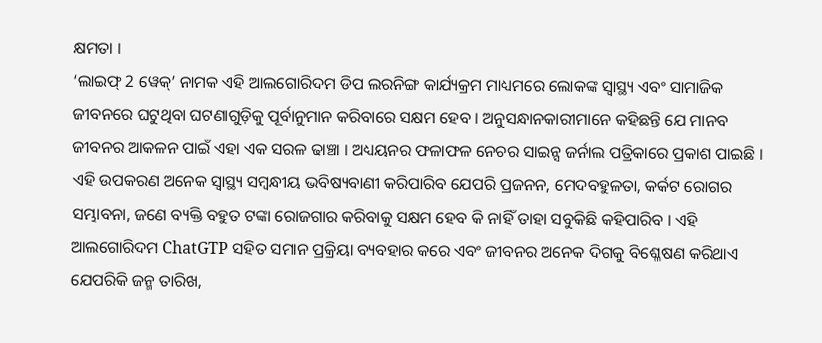କ୍ଷମତା ।
‘ଲାଇଫ୍ 2 ୱେକ୍’ ନାମକ ଏହି ଆଲଗୋରିଦମ ଡିପ ଲରନିଙ୍ଗ କାର୍ଯ୍ୟକ୍ରମ ମାଧ୍ୟମରେ ଲୋକଙ୍କ ସ୍ୱାସ୍ଥ୍ୟ ଏବଂ ସାମାଜିକ ଜୀବନରେ ଘଟୁଥିବା ଘଟଣାଗୁଡ଼ିକୁ ପୂର୍ବାନୁମାନ କରିବାରେ ସକ୍ଷମ ହେବ । ଅନୁସନ୍ଧାନକାରୀମାନେ କହିଛନ୍ତି ଯେ ମାନବ ଜୀବନର ଆକଳନ ପାଇଁ ଏହା ଏକ ସରଳ ଢାଞ୍ଚା । ଅଧ୍ୟୟନର ଫଳାଫଳ ନେଚର ସାଇନ୍ସ ଜର୍ନାଲ ପତ୍ରିକାରେ ପ୍ରକାଶ ପାଇଛି ।
ଏହି ଉପକରଣ ଅନେକ ସ୍ୱାସ୍ଥ୍ୟ ସମ୍ବନ୍ଧୀୟ ଭବିଷ୍ୟବାଣୀ କରିପାରିବ ଯେପରି ପ୍ରଜନନ, ମେଦବହୁଳତା, କର୍କଟ ରୋଗର ସମ୍ଭାବନା, ଜଣେ ବ୍ୟକ୍ତି ବହୁତ ଟଙ୍କା ରୋଜଗାର କରିବାକୁ ସକ୍ଷମ ହେବ କି ନାହିଁ ତାହା ସବୁକିଛି କହିପାରିବ । ଏହି ଆଲଗୋରିଦମ ChatGTP ସହିତ ସମାନ ପ୍ରକ୍ରିୟା ବ୍ୟବହାର କରେ ଏବଂ ଜୀବନର ଅନେକ ଦିଗକୁ ବିଶ୍ଳେଷଣ କରିଥାଏ ଯେପରିକି ଜନ୍ମ ତାରିଖ,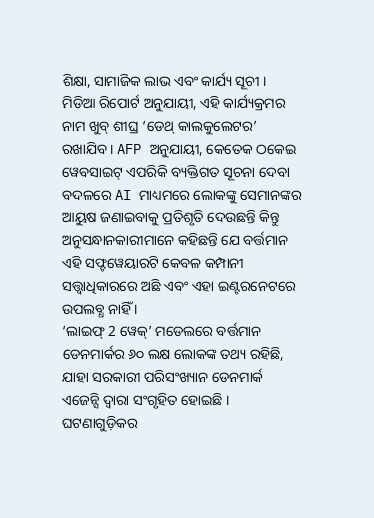ଶିକ୍ଷା, ସାମାଜିକ ଲାଭ ଏବଂ କାର୍ଯ୍ୟ ସୂଚୀ ।
ମିଡିଆ ରିପୋର୍ଟ ଅନୁଯାୟୀ, ଏହି କାର୍ଯ୍ୟକ୍ରମର ନାମ ଖୁବ୍ ଶୀଘ୍ର ‘ଡେଥ୍ କାଲକୁଲେଟର’ ରଖାଯିବ । AFP ଅନୁଯାୟୀ, କେତେକ ଠକେଇ ୱେବସାଇଟ୍ ଏପରିକି ବ୍ୟକ୍ତିଗତ ସୂଚନା ଦେବା ବଦଳରେ AI ମାଧ୍ୟମରେ ଲୋକଙ୍କୁ ସେମାନଙ୍କର ଆୟୁଷ ଜଣାଇବାକୁ ପ୍ରତିଶୃତି ଦେଉଛନ୍ତି କିନ୍ତୁ ଅନୁସନ୍ଧାନକାରୀମାନେ କହିଛନ୍ତି ଯେ ବର୍ତ୍ତମାନ ଏହି ସଫ୍ଟୱେୟାରଟି କେବଳ କମ୍ପାନୀ ସତ୍ତ୍ବାଧିକାରରେ ଅଛି ଏବଂ ଏହା ଇଣ୍ଟରନେଟରେ ଉପଲବ୍ଧ ନାହିଁ ।
‘ଲାଇଫ୍ 2 ୱେକ୍’ ମଡେଲରେ ବର୍ତ୍ତମାନ ଡେନମାର୍କର ୬୦ ଲକ୍ଷ ଲୋକଙ୍କ ତଥ୍ୟ ରହିଛି, ଯାହା ସରକାରୀ ପରିସଂଖ୍ୟାନ ଡେନମାର୍କ ଏଜେନ୍ସି ଦ୍ୱାରା ସଂଗୃହିତ ହୋଇଛି । ଘଟଣାଗୁଡ଼ିକର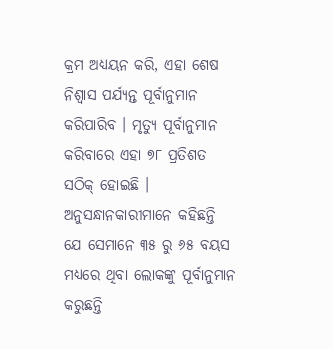କ୍ରମ ଅଧ୍ୟୟନ କରି, ଏହା ଶେଷ ନିଶ୍ୱାସ ପର୍ଯ୍ୟନ୍ତ ପୂର୍ବାନୁମାନ କରିପାରିବ । ମୃତ୍ୟୁ ପୂର୍ବାନୁମାନ କରିବାରେ ଏହା ୭୮ ପ୍ରତିଶତ ସଠିକ୍ ହୋଇଛି ।
ଅନୁସନ୍ଧାନକାରୀମାନେ କହିଛନ୍ତି ଯେ ସେମାନେ ୩୫ ରୁ ୬୫ ବୟସ ମଧ୍ୟରେ ଥିବା ଲୋକଙ୍କୁ ପୂର୍ବାନୁମାନ କରୁଛନ୍ତି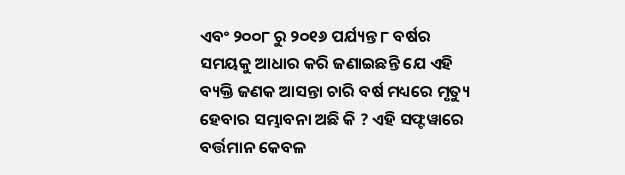ଏବଂ ୨୦୦୮ ରୁ ୨୦୧୬ ପର୍ଯ୍ୟନ୍ତ ୮ ବର୍ଷର ସମୟକୁ ଆଧାର କରି ଜଣାଇଛନ୍ତି ଯେ ଏହି ବ୍ୟକ୍ତି ଜଣକ ଆସନ୍ତା ଚାରି ବର୍ଷ ମଧ୍ୟରେ ମୃତ୍ୟୁ ହେବାର ସମ୍ଭାବନା ଅଛି କି ? ଏହି ସଫ୍ଟୱାରେ ବର୍ତ୍ତମାନ କେବଳ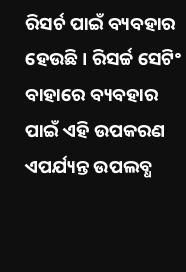ରିସର୍ଚ ପାଇଁ ବ୍ୟବହାର ହେଉଛି । ରିସର୍ଚ୍ଚ ସେଟିଂ ବାହାରେ ବ୍ୟବହାର ପାଇଁ ଏହି ଉପକରଣ ଏପର୍ଯ୍ୟନ୍ତ ଉପଲବ୍ଧ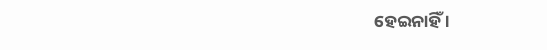ହେଇନାହିଁ ।